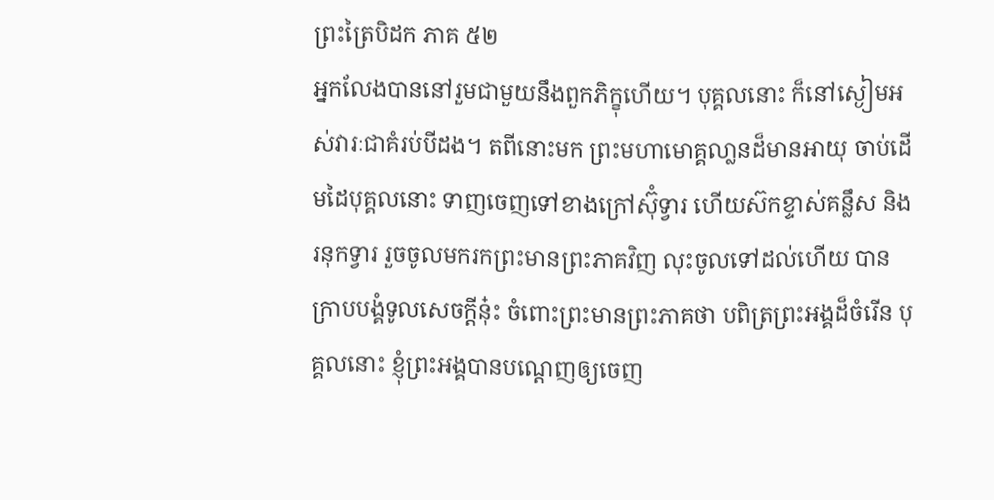ព្រះត្រៃបិដក ភាគ ៥២
អ្នកលែងបាននៅរួមជាមួយនឹងពួកភិក្ខុហើយ។ បុគ្គលនោះ ក៏នៅស្ងៀមអស់វារៈជាគំរប់បីដង។ តពីនោះមក ព្រះមហាមោគ្គលា្លនដ៏មានអាយុ ចាប់ដើមដៃបុគ្គលនោះ ទាញចេញទៅខាងក្រៅស៊ុំទ្វារ ហើយស៊កខ្ទាស់គន្លឹស និងរនុកទ្វារ រួចចូលមករកព្រះមានព្រះភាគវិញ លុះចូលទៅដល់ហើយ បានក្រាបបង្គំទូលសេចក្តីនុ៎ះ ចំពោះព្រះមានព្រះភាគថា បពិត្រព្រះអង្គដ៏ចំរើន បុគ្គលនោះ ខ្ញុំព្រះអង្គបានបណ្តេញឲ្យចេញ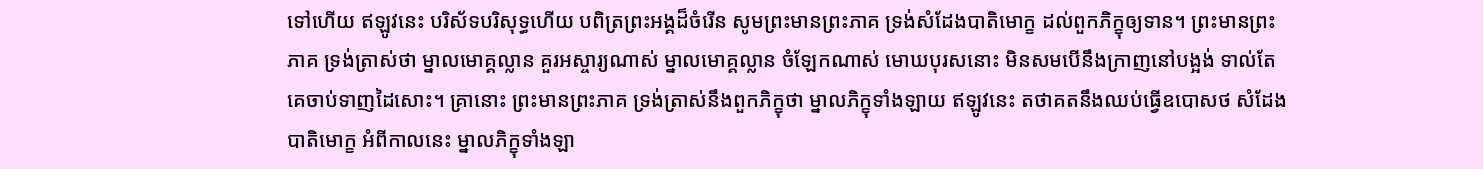ទៅហើយ ឥឡូវនេះ បរិស័ទបរិសុទ្ធហើយ បពិត្រព្រះអង្គដ៏ចំរើន សូមព្រះមានព្រះភាគ ទ្រង់សំដែងបាតិមោក្ខ ដល់ពួកភិក្ខុឲ្យទាន។ ព្រះមានព្រះភាគ ទ្រង់ត្រាស់ថា ម្នាលមោគ្គល្លាន គួរអស្ចារ្យណាស់ ម្នាលមោគ្គល្លាន ចំឡែកណាស់ មោឃបុរសនោះ មិនសមបើនឹងក្រាញនៅបង្អង់ ទាល់តែគេចាប់ទាញដៃសោះ។ គ្រានោះ ព្រះមានព្រះភាគ ទ្រង់ត្រាស់នឹងពួកភិក្ខុថា ម្នាលភិក្ខុទាំងឡាយ ឥឡូវនេះ តថាគតនឹងឈប់ធ្វើឧបោសថ សំដែងបាតិមោក្ខ អំពីកាលនេះ ម្នាលភិក្ខុទាំងឡា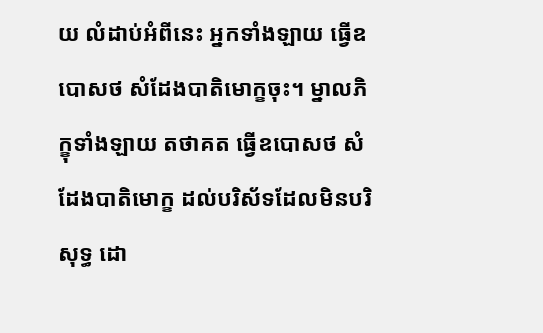យ លំដាប់អំពីនេះ អ្នកទាំងឡាយ ធ្វើឧបោសថ សំដែងបាតិមោក្ខចុះ។ ម្នាលភិក្ខុទាំងឡាយ តថាគត ធ្វើឧបោសថ សំដែងបាតិមោក្ខ ដល់បរិស័ទដែលមិនបរិសុទ្ធ ដោ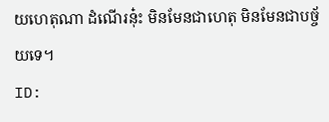យហេតុណា ដំណើរនុ៎ះ មិនមែនជាហេតុ មិនមែនជាបច្ច័យទេ។
ID: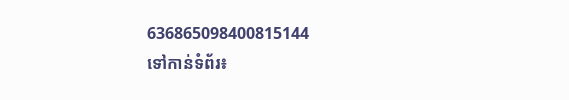636865098400815144
ទៅកាន់ទំព័រ៖